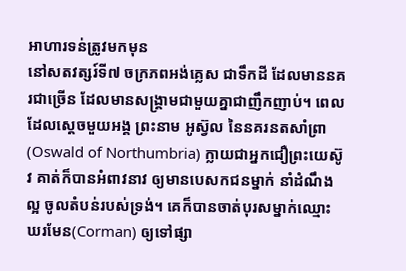អាហារទន់ត្រូវមកមុន
នៅសតវត្សរ៍ទី៧ ចក្រភពអង់គ្លេស ជាទឹកដី ដែលមាននគរជាច្រើន ដែលមានសង្រ្គាមជាមួយគ្នាជាញឹកញាប់។ ពេលដែលស្តេចមួយអង្គ ព្រះនាម អូស្វ៊ល នៃនគរនតសាំព្រា(Oswald of Northumbria) ក្លាយជាអ្នកជឿព្រះយេស៊ូវ គាត់ក៏បានអំពាវនាវ ឲ្យមានបេសកជនម្នាក់ នាំដំណឹងល្អ ចូលតំបន់របស់ទ្រង់។ គេក៏បានចាត់បុរសម្នាក់ឈ្មោះ ឃរមែន(Corman) ឲ្យទៅផ្សា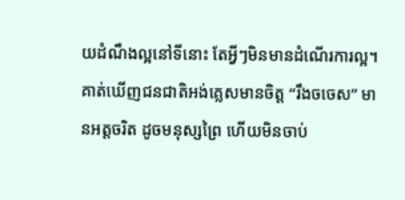យដំណឹងល្អនៅទីនោះ តែអ្វីៗមិនមានដំណើរការល្អ។ គាត់ឃើញជនជាតិអង់គ្លេសមានចិត្ត “រឹងចចេស” មានអត្តចរិត ដូចមនុស្សព្រៃ ហើយមិនចាប់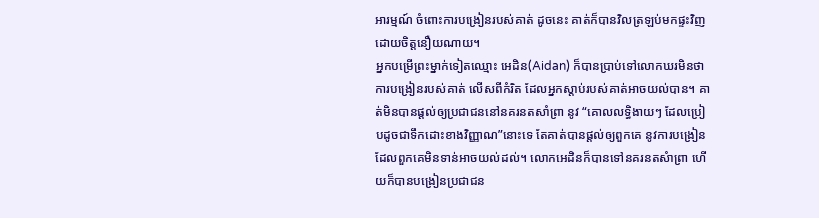អារម្មណ៍ ចំពោះការបង្រៀនរបស់គាត់ ដូចនេះ គាត់ក៏បានវិលត្រឡប់មកផ្ទះវិញ ដោយចិត្តនឿយណាយ។
អ្នកបម្រើព្រះម្នាក់ទៀតឈ្មោះ អេដិន(Aidan) ក៏បានប្រាប់ទៅលោកឃរមិនថា ការបង្រៀនរបស់គាត់ លើសពីកំរិត ដែលអ្នកស្តាប់របស់គាត់អាចយល់បាន។ គាត់មិនបានផ្តល់ឲ្យប្រជាជននៅនគរនតសាំព្រា នូវ “គោលលទ្ធិងាយៗ ដែលប្រៀបដូចជាទឹកដោះខាងវិញ្ញាណ”នោះទេ តែគាត់បានផ្តល់ឲ្យពួកគេ នូវការបង្រៀន ដែលពួកគេមិនទាន់អាចយល់ដល់។ លោកអេដិនក៏បានទៅនគរនតសំាព្រា ហើយក៏បានបង្រៀនប្រជាជន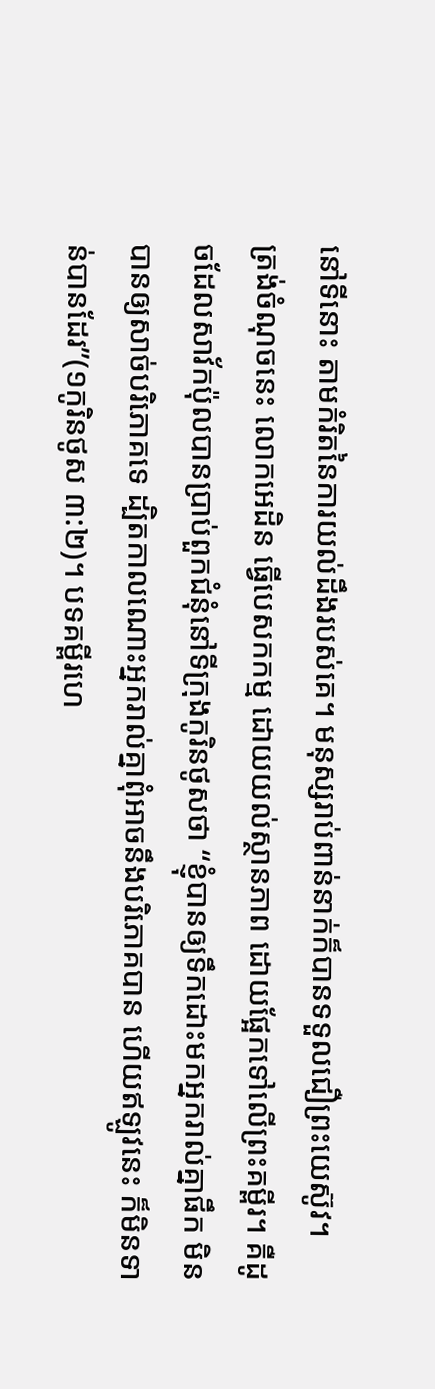នៅទីនោះ តាមកំរិតនៃការយល់ដឹងរបស់គេ។ មនុស្សរាប់ពាន់នាក់ក៏បានទទួលជឿព្រះយេស៊ូវ។
ត្រង់ចំណុចនេះ លោកអេដិន ធ្វើបេសកកម្ម ដោយយល់ស្ថានភាព ដោយផ្អែកទៅលើព្រះគម្ពីរ។ គឺដូចដែលសាវ័កប៉ុលបានប្រាប់ពួកជំនុំនៅទីក្រុងកូរិនថូសថា “ខ្ញុំបានឲ្យទឹកដោះមកអ្នករាល់គ្នាផឹក មិនបានឲ្យសាច់បរិភោគទេ ដ្បិតកាលណោះអ្នករាល់គ្នាពុំអាចនឹងបរិភោគបាន ហើយឥឡូវនេះ ក៏មិនទាន់បានដែរ”(១កូរិនថូស ៣:២)។ បទគម្ពីរហេ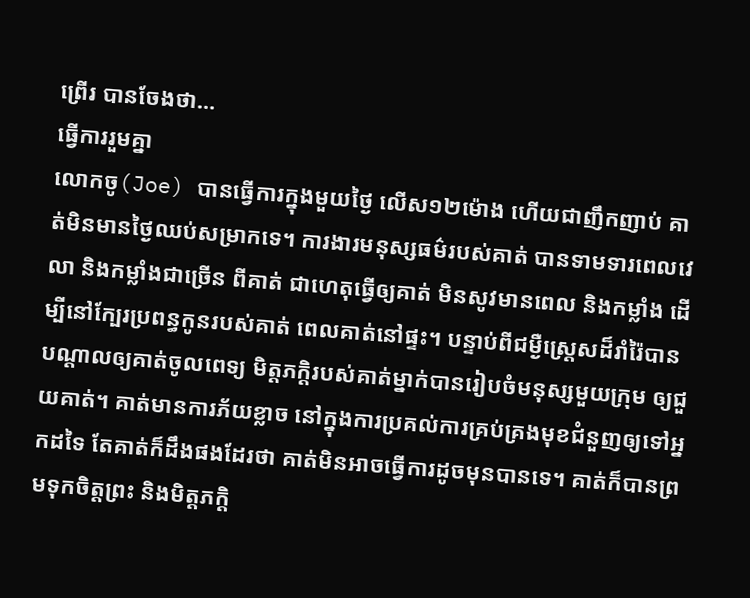ព្រើរ បានចែងថា…
ធ្វើការរួមគ្នា
លោកចូ(Joe) បានធ្វើការក្នុងមួយថ្ងៃ លើស១២ម៉ោង ហើយជាញឹកញាប់ គាត់មិនមានថ្ងៃឈប់សម្រាកទេ។ ការងារមនុស្សធម៌របស់គាត់ បានទាមទារពេលវេលា និងកម្លាំងជាច្រើន ពីគាត់ ជាហេតុធ្វើឲ្យគាត់ មិនសូវមានពេល និងកម្លាំង ដើម្បីនៅក្បែរប្រពន្ធកូនរបស់គាត់ ពេលគាត់នៅផ្ទះ។ បន្ទាប់ពីជម្ងឺស្ត្រេសដ៏រាំរ៉ៃបានបណ្តាលឲ្យគាត់ចូលពេទ្យ មិត្តភក្តិរបស់គាត់ម្នាក់បានរៀបចំមនុស្សមួយក្រុម ឲ្យជួយគាត់។ គាត់មានការភ័យខ្លាច នៅក្នុងការប្រគល់ការគ្រប់គ្រងមុខជំនួញឲ្យទៅអ្នកដទៃ តែគាត់ក៏ដឹងផងដែរថា គាត់មិនអាចធ្វើការដូចមុនបានទេ។ គាត់ក៏បានព្រមទុកចិត្តព្រះ និងមិត្តភក្តិ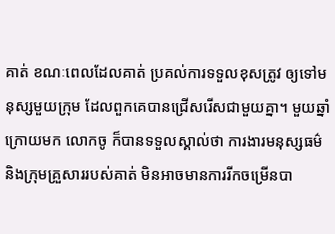គាត់ ខណៈពេលដែលគាត់ ប្រគល់ការទទួលខុសត្រូវ ឲ្យទៅមនុស្សមួយក្រុម ដែលពួកគេបានជ្រើសរើសជាមួយគ្នា។ មួយឆ្នាំក្រោយមក លោកចូ ក៏បានទទួលស្គាល់ថា ការងារមនុស្សធម៌ និងក្រុមគ្រួសាររបស់គាត់ មិនអាចមានការរីកចម្រើនបា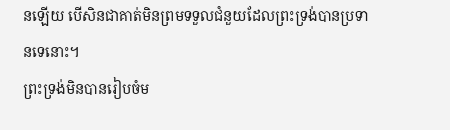នឡើយ បើសិនជាគាត់មិនព្រមទទួលជំនួយដែលព្រះទ្រង់បានប្រទានទេនោះ។
ព្រះទ្រង់មិនបានរៀបចំម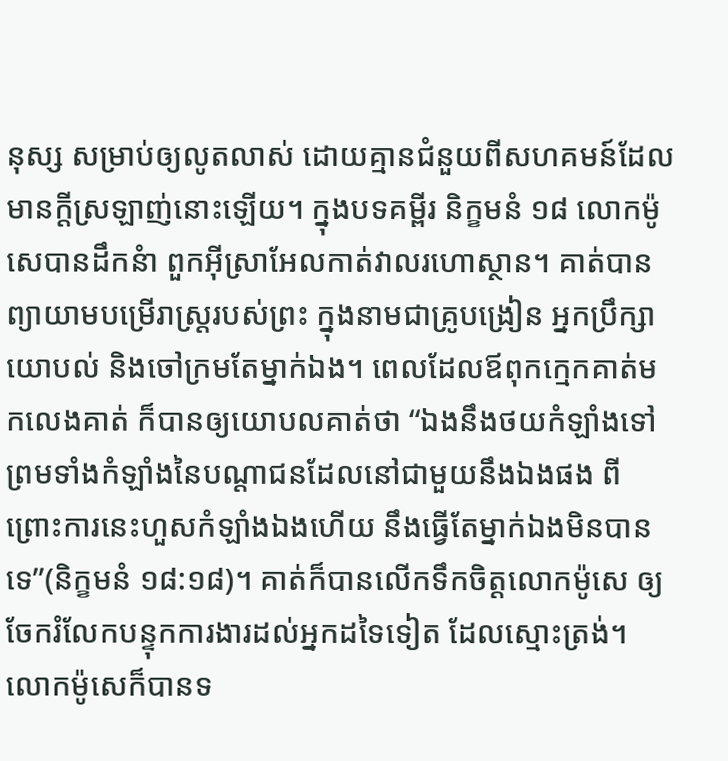នុស្ស សម្រាប់ឲ្យលូតលាស់ ដោយគ្មានជំនួយពីសហគមន៍ដែលមានក្តីស្រឡាញ់នោះឡើយ។ ក្នុងបទគម្ពីរ និក្ខមនំ ១៨ លោកម៉ូសេបានដឹកនំា ពួកអ៊ីស្រាអែលកាត់វាលរហោស្ថាន។ គាត់បានព្យាយាមបម្រើរាស្រ្តរបស់ព្រះ ក្នុងនាមជាគ្រូបង្រៀន អ្នកប្រឹក្សាយោបល់ និងចៅក្រមតែម្នាក់ឯង។ ពេលដែលឪពុកក្មេកគាត់មកលេងគាត់ ក៏បានឲ្យយោបលគាត់ថា “ឯងនឹងថយកំឡាំងទៅ ព្រមទាំងកំឡាំងនៃបណ្តាជនដែលនៅជាមួយនឹងឯងផង ពីព្រោះការនេះហួសកំឡាំងឯងហើយ នឹងធ្វើតែម្នាក់ឯងមិនបានទេ”(និក្ខមនំ ១៨:១៨)។ គាត់ក៏បានលើកទឹកចិត្តលោកម៉ូសេ ឲ្យចែករំលែកបន្ទុកការងារដល់អ្នកដទៃទៀត ដែលស្មោះត្រង់។ លោកម៉ូសេក៏បានទ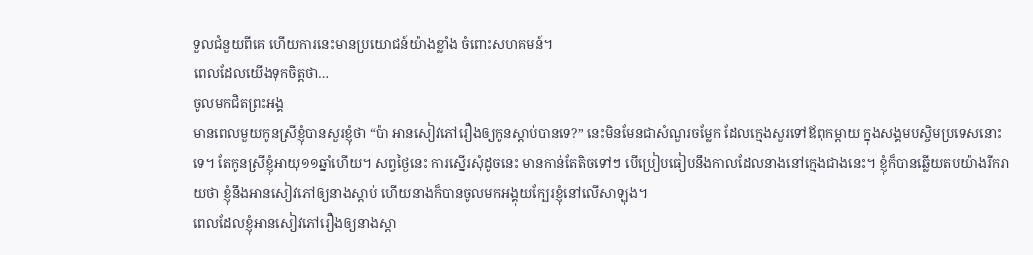ទួលជំនួយពីគេ ហើយការនេះមានប្រយោជន៍យ៉ាងខ្លាំង ចំពោះសហគមន៍។
ពេលដែលយើងទុកចិត្តថា…
ចូលមកជិតព្រះអង្គ
មានពេលមួយកូនស្រីខ្ញុំបានសួរខ្ញុំថា “ប៉ា អានសៀវភៅរឿងឲ្យកូនស្តាប់បានទេ?” នេះមិនមែនជាសំណួរចម្លែក ដែលក្មេងសួរទៅឪពុកម្តាយ ក្នុងសង្គមបស្ចិមប្រទេសនោះទេ។ តែកូនស្រីខ្ញុំអាយុ១១ឆ្នាំហើយ។ សព្វថ្ងៃនេះ ការស្នើរសុំដូចនេះ មានកាន់តែតិចទៅៗ បើប្រៀបធៀបនឹងកាលដែលនាងនៅក្មេងជាងនេះ។ ខ្ញុំក៏បានឆ្លើយតបយ៉ាងរីករាយថា ខ្ញុំនឹងអានសៀវភៅឲ្យនាងស្តាប់ ហើយនាងក៏បានចូលមកអង្គុយក្បែរខ្ញុំនៅលើសាឡុង។
ពេលដែលខ្ញុំអានសៀវភៅរឿងឲ្យនាងស្តា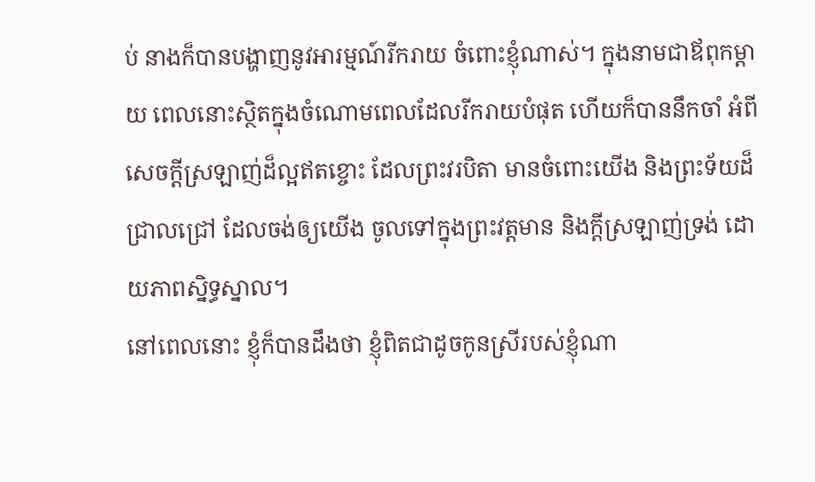ប់ នាងក៏បានបង្ហាញនូវអារម្មណ៍រីករាយ ចំពោះខ្ញុំណាស់។ ក្នុងនាមជាឪពុកម្តាយ ពេលនោះស្ថិតក្នុងចំណោមពេលដែលរីករាយបំផុត ហើយក៏បាននឹកចាំ អំពីសេចក្តីស្រឡាញ់ដ៏ល្អឥតខ្ចោះ ដែលព្រះវរបិតា មានចំពោះយើង និងព្រះទ័យដ៏ជ្រាលជ្រៅ ដែលចង់ឲ្យយើង ចូលទៅក្នុងព្រះវត្តមាន និងក្តីស្រឡាញ់ទ្រង់ ដោយភាពស្និទ្ធស្នាល។
នៅពេលនោះ ខ្ញុំក៏បានដឹងថា ខ្ញុំពិតជាដូចកូនស្រីរបស់ខ្ញុំណា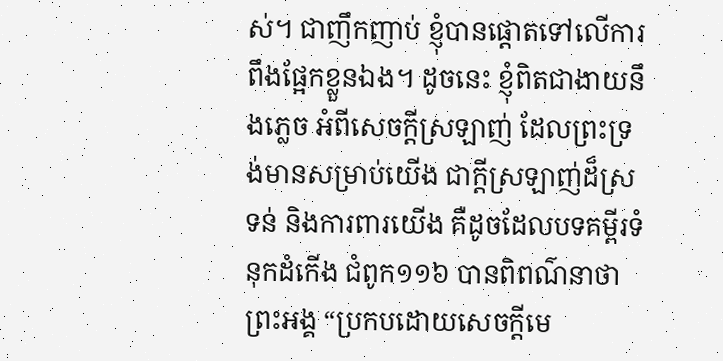ស់។ ជាញឹកញាប់ ខ្ញុំបានផ្តោតទៅលើការពឹងផ្អែកខ្លួនឯង។ ដូចនេះ ខ្ញុំពិតជាងាយនឹងភ្លេច អំពីសេចក្តីស្រឡាញ់ ដែលព្រះទ្រង់មានសម្រាប់យើង ជាក្តីស្រឡាញ់ដ៏ស្រទន់ និងការពារយើង គឺដូចដែលបទគម្ពីរទំនុកដំកើង ជំពូក១១៦ បានពិពណ៌នាថា ព្រះអង្គ “ប្រកបដោយសេចក្តីមេ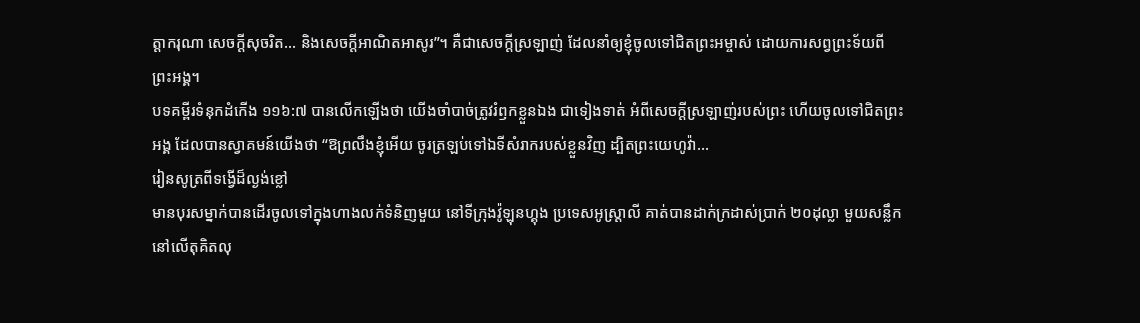ត្តាករុណា សេចក្តីសុចរិត… និងសេចក្តីអាណិតអាសូរ”។ គឺជាសេចក្តីស្រឡាញ់ ដែលនាំឲ្យខ្ញុំចូលទៅជិតព្រះអម្ចាស់ ដោយការសព្វព្រះទ័យពីព្រះអង្គ។
បទគម្ពីរទំនុកដំកើង ១១៦:៧ បានលើកឡើងថា យើងចាំបាច់ត្រូវរំឭកខ្លួនឯង ជាទៀងទាត់ អំពីសេចក្តីស្រឡាញ់របស់ព្រះ ហើយចូលទៅជិតព្រះអង្គ ដែលបានស្វាគមន៍យើងថា “ឱព្រលឹងខ្ញុំអើយ ចូរត្រឡប់ទៅឯទីសំរាករបស់ខ្លួនវិញ ដ្បិតព្រះយេហូវ៉ា…
រៀនសូត្រពីទង្វើដ៏ល្ងង់ខ្លៅ
មានបុរសម្នាក់បានដើរចូលទៅក្នុងហាងលក់ទំនិញមួយ នៅទីក្រុងវ៉ូឡុនហ្គុង ប្រទេសអូស្រ្តាលី គាត់បានដាក់ក្រដាស់ប្រាក់ ២០ដុល្លា មួយសន្លឹកនៅលើតុគិតលុ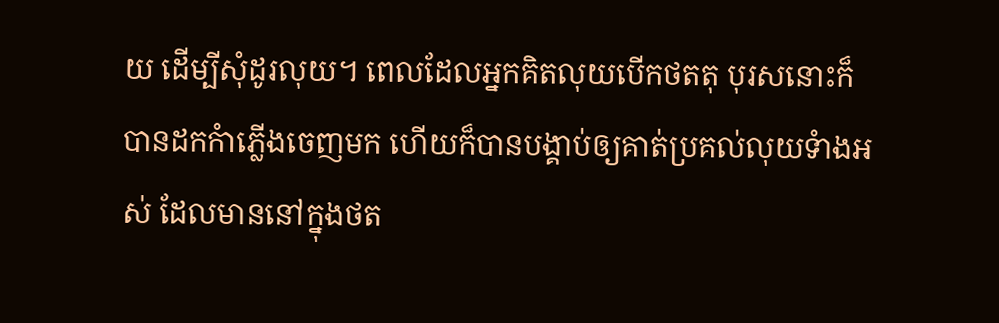យ ដើម្បីសុំដូរលុយ។ ពេលដែលអ្នកគិតលុយបើកថតតុ បុរសនោះក៏បានដកកំាភ្លើងចេញមក ហើយក៏បានបង្គាប់ឲ្យគាត់ប្រគល់លុយទំាងអស់ ដែលមាននៅក្នុងថត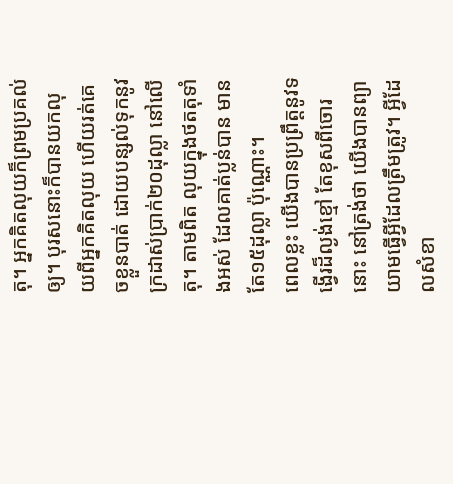តុ។ អ្នកគិតលុយក៏ព្រមប្រគល់ឲ្យ។ បុរសនោះក៏បានយកលុយពីអ្នកគិតលុយ ហើយរត់គេចខ្លួនបាត់ ដោយបន្សល់ទុកនូវក្រដាស់ប្រាក់២០ដុល្លា នៅលើតុ។ តាមពិត លុយក្នុងថតតុទាំងអស់ ដែលគាត់ប្លន់បាន មានតែ១៥ដុល្លា ប៉ុណ្ណោះ។
ពេលខ្លះ យើងបានប្រព្រឹត្តនូវទង្វើរដ៏ល្ងង់ខ្មៅ តែខុសពីចោរនោះ នៅត្រង់ថា យើងបានព្យាយាមធ្វើអ្វីដែលត្រឹមត្រូវ។ អ្វីដែលសំខា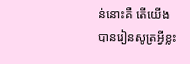ន់នោះគឺ តើយើងបានរៀនសូត្រអ្វីខ្លះ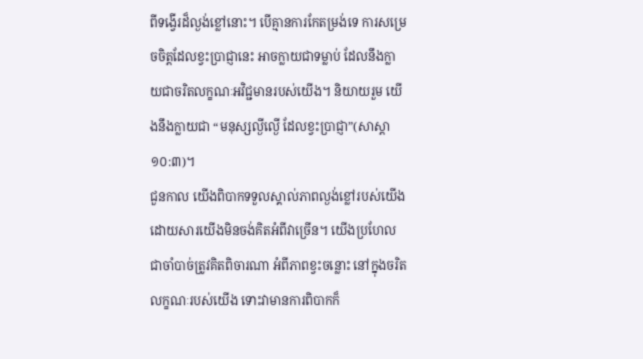ពីទង្វើរដ៏ល្ងង់ខ្លៅនោះ។ បើគ្មានការកែតម្រង់ទេ ការសម្រេចចិត្តដែលខ្វះប្រាជ្ញានេះ អាចក្លាយជាទម្លាប់ ដែលនឹងក្លាយជាចរិតលក្ខណៈអវិជ្ជមានរបស់យើង។ និយាយរួម យើងនឹងក្លាយជា “មនុស្សល្ងីល្ងើ ដែលខ្វះប្រាជ្ញា”(សាស្តា ១០:៣)។
ជួនកាល យើងពិបាកទទួលស្គាល់ភាពល្ងង់ខ្លៅរបស់យើង ដោយសារយើងមិនចង់គិតអំពីវាច្រើន។ យើងប្រហែលជាចាំបាច់ត្រូវគិតពិចារណា អំពីភាពខ្វះចន្លោះ នៅក្នុងចរិតលក្ខណៈរបស់យើង ទោះវាមានការពិបាកក៏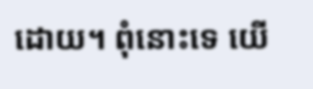ដោយ។ ពុំនោះទេ យើ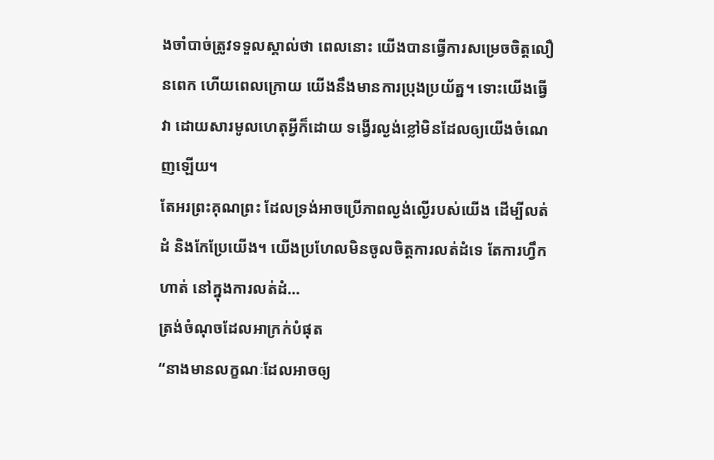ងចាំបាច់ត្រូវទទួលស្គាល់ថា ពេលនោះ យើងបានធ្វើការសម្រេចចិត្តលឿនពេក ហើយពេលក្រោយ យើងនឹងមានការប្រុងប្រយ័ត្ន។ ទោះយើងធ្វើវា ដោយសារមូលហេតុអ្វីក៏ដោយ ទង្វើរល្ងង់ខ្លៅមិនដែលឲ្យយើងចំណេញឡើយ។
តែអរព្រះគុណព្រះ ដែលទ្រង់អាចប្រើភាពល្ងង់ល្ងើរបស់យើង ដើម្បីលត់ដំ និងកែប្រែយើង។ យើងប្រហែលមិនចូលចិត្តការលត់ដំទេ តែការហ្វឹកហាត់ នៅក្នុងការលត់ដំ…
ត្រង់ចំណុចដែលអាក្រក់បំផុត
“នាងមានលក្ខណៈដែលអាចឲ្យ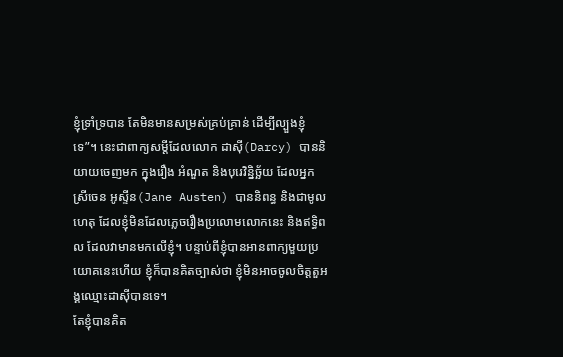ខ្ញុំទ្រាំទ្របាន តែមិនមានសម្រស់គ្រប់គ្រាន់ ដើម្បីល្បួងខ្ញុំទេ”។ នេះជាពាក្យសម្តីដែលលោក ដាស៊ី(Darcy) បាននិយាយចេញមក ក្នុងរឿង អំណួត និងបុរេវិន្និច្ឆ័យ ដែលអ្នកស្រីចេន អូស្ទីន(Jane Austen) បាននិពន្ធ និងជាមូលហេតុ ដែលខ្ញុំមិនដែលភ្លេចរឿងប្រលោមលោកនេះ និងឥទ្ធិពល ដែលវាមានមកលើខ្ញុំ។ បន្ទាប់ពីខ្ញុំបានអានពាក្យមួយប្រយោគនេះហើយ ខ្ញុំក៏បានគិតច្បាស់ថា ខ្ញុំមិនអាចចូលចិត្តតួអង្គឈ្មោះដាស៊ីបានទេ។
តែខ្ញុំបានគិត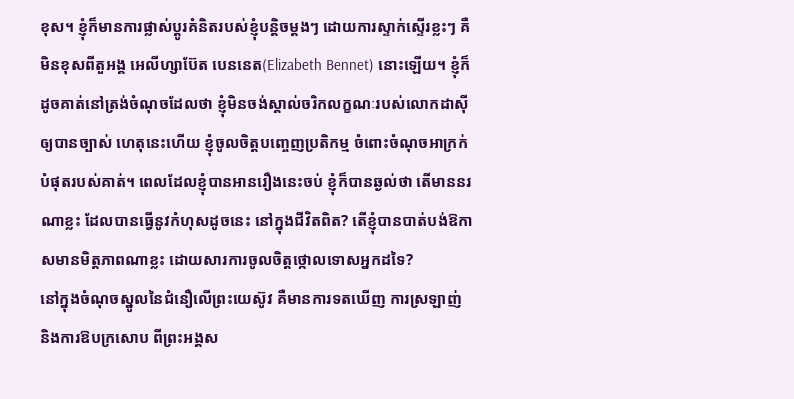ខុស។ ខ្ញុំក៏មានការផ្លាស់ប្តូរគំនិតរបស់ខ្ញុំបន្តិចម្តងៗ ដោយការស្ទាក់ស្ទើរខ្លះៗ គឺមិនខុសពីតួអង្គ អេលីហ្សាប៊ែត បេននេត(Elizabeth Bennet) នោះឡើយ។ ខ្ញុំក៏ដូចគាត់នៅត្រង់ចំណុចដែលថា ខ្ញុំមិនចង់ស្គាល់ចរិកលក្ខណៈរបស់លោកដាស៊ីឲ្យបានច្បាស់ ហេតុនេះហើយ ខ្ញុំចូលចិត្តបញ្ចេញប្រតិកម្ម ចំពោះចំណុចអាក្រក់បំផុតរបស់គាត់។ ពេលដែលខ្ញុំបានអានរឿងនេះចប់ ខ្ញុំក៏បានឆ្ងល់ថា តើមាននរណាខ្លះ ដែលបានធ្វើនូវកំហុសដូចនេះ នៅក្នុងជីវិតពិត? តើខ្ញុំបានបាត់បង់ឱកាសមានមិត្តភាពណាខ្លះ ដោយសារការចូលចិត្តថ្កោលទោសអ្នកដទៃ?
នៅក្នុងចំណុចស្នូលនៃជំនឿលើព្រះយេស៊ូវ គឺមានការទតឃើញ ការស្រឡាញ់ និងការឱបក្រសោប ពីព្រះអង្គស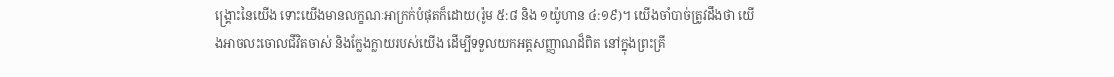ង្រ្គោះនៃយើង ទោះយើងមានលក្ខណៈអាក្រក់បំផុតក៏ដោយ(រ៉ូម ៥:៨ និង ១យ៉ូហាន ៤:១៩)។ យើងចាំបាច់ត្រូវដឹងថា យើងអាចលះចោលជីវិតចាស់ និងក្លែងក្លាយរបស់យើង ដើម្បីទទួលយកអត្តសញ្ញាណដ៏ពិត នៅក្នុងព្រះគ្រី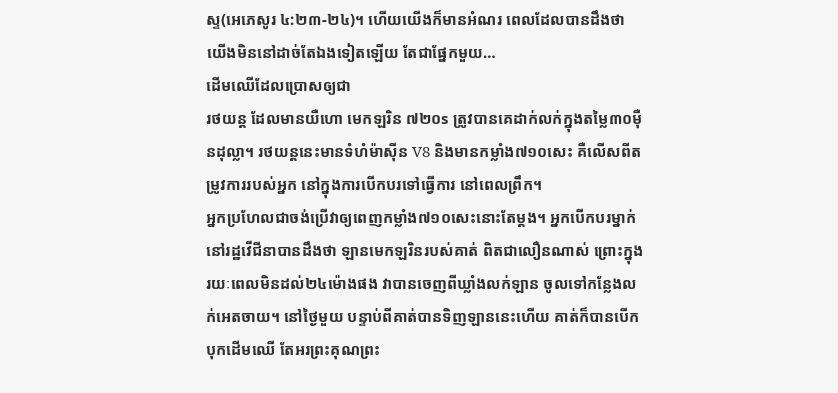ស្ទ(អេភេសូរ ៤:២៣-២៤)។ ហើយយើងក៏មានអំណរ ពេលដែលបានដឹងថា យើងមិននៅដាច់តែឯងទៀតឡើយ តែជាផ្នែកមួយ…
ដើមឈើដែលប្រោសឲ្យជា
រថយន្ត ដែលមានយឺហោ មេកឡរិន ៧២០s ត្រូវបានគេដាក់លក់ក្នុងតម្លៃ៣០ម៉ឺនដុល្លា។ រថយន្តនេះមានទំហំម៉ាស៊ីន V8 និងមានកម្លាំង៧១០សេះ គឺលើសពីតម្រូវការរបស់អ្នក នៅក្នុងការបើកបរទៅធ្វើការ នៅពេលព្រឹក។
អ្នកប្រហែលជាចង់ប្រើវាឲ្យពេញកម្លាំង៧១០សេះនោះតែម្តង។ អ្នកបើកបរម្នាក់ នៅរដ្ឋវើជីនាបានដឹងថា ឡានមេកឡរិនរបស់គាត់ ពិតជាលឿនណាស់ ព្រោះក្នុងរយៈពេលមិនដល់២៤ម៉ោងផង វាបានចេញពីឃ្លាំងលក់ឡាន ចូលទៅកន្លែងលក់អេតចាយ។ នៅថ្ងៃមួយ បន្ទាប់ពីគាត់បានទិញឡាននេះហើយ គាត់ក៏បានបើកបុកដើមឈើ តែអរព្រះគុណព្រះ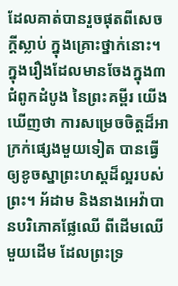ដែលគាត់បានរួចផុតពីសេចក្តីស្លាប់ ក្នុងគ្រោះថ្នាក់នោះ។
ក្នុងរឿងដែលមានចែងក្នុង៣ជំពូកដំបូង នៃព្រះគម្ពីរ យើងឃើញថា ការសម្រេចចិត្តដ៏អាក្រក់ផ្សេងមួយទៀត បានធ្វើឲ្យខូចស្នាព្រះហស្តដ៏ល្អរបស់ព្រះ។ អ័ដាម និងនាងអេវ៉ាបានបរិភោគផ្លែឈើ ពីដើមឈើមួយដើម ដែលព្រះទ្រ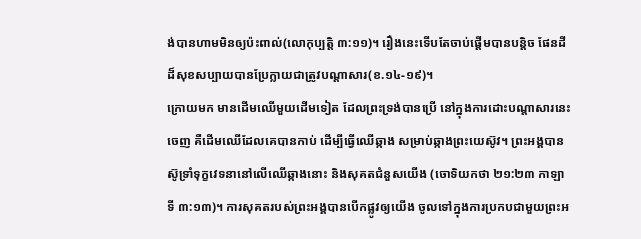ង់បានហាមមិនឲ្យប៉ះពាល់(លោកុប្បត្តិ ៣:១១)។ រឿងនេះទើបតែចាប់ផ្តើមបានបន្តិច ផែនដីដ៏សុខសប្បាយបានប្រែក្លាយជាត្រូវបណ្តាសារ(ខ.១៤-១៩)។
ក្រោយមក មានដើមឈើមួយដើមទៀត ដែលព្រះទ្រង់បានប្រើ នៅក្នុងការដោះបណ្តាសារនេះចេញ គឺដើមឈើដែលគេបានកាប់ ដើម្បីធ្វើឈើឆ្កាង សម្រាប់ឆ្កាងព្រះយេស៊ូវ។ ព្រះអង្គបានស៊ូទ្រាំទុក្ខវេទនានៅលើឈើឆ្កាងនោះ និងសុគតជំនួសយើង (ចោទិយកថា ២១:២៣ កាឡាទី ៣:១៣)។ ការសុគតរបស់ព្រះអង្គបានបើកផ្លូវឲ្យយើង ចូលទៅក្នុងការប្រកបជាមួយព្រះអ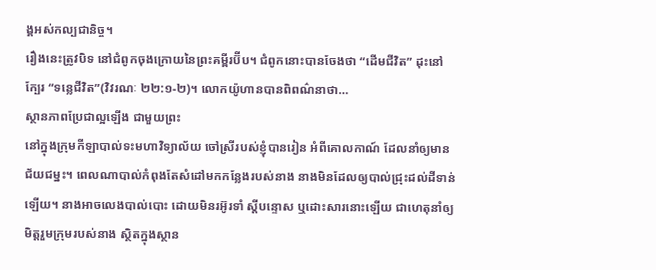ង្គអស់កល្បជានិច្ច។
រឿងនេះត្រូវបិទ នៅជំពូកចុងក្រោយនៃព្រះគម្ពីរប៊ីប។ ជំពូកនោះបានចែងថា “ដើមជីវិត” ដុះនៅក្បែរ “ទន្លេជីវិត”(វិវរណៈ ២២:១-២)។ លោកយ៉ូហានបានពិពណ៌នាថា…
ស្ថានភាពប្រែជាល្អឡើង ជាមួយព្រះ
នៅក្នុងក្រុមកីឡាបាល់ទះមហាវិទ្យាល័យ ចៅស្រីរបស់ខ្ញុំបានរៀន អំពីគោលកាណ៍ ដែលនាំឲ្យមានជ័យជម្នះ។ ពេលណាបាល់កំពុងតែសំដៅមកកន្លែងរបស់នាង នាងមិនដែលឲ្យបាល់ជ្រុះដល់ដីទាន់ឡើយ។ នាងអាចលេងបាល់បោះ ដោយមិនរអ៊ូរទាំ ស្តីបន្ទោស ឬដោះសារនោះឡើយ ជាហេតុនាំឲ្យមិត្តរួមក្រុមរបស់នាង ស្ថិតក្នុងស្ថាន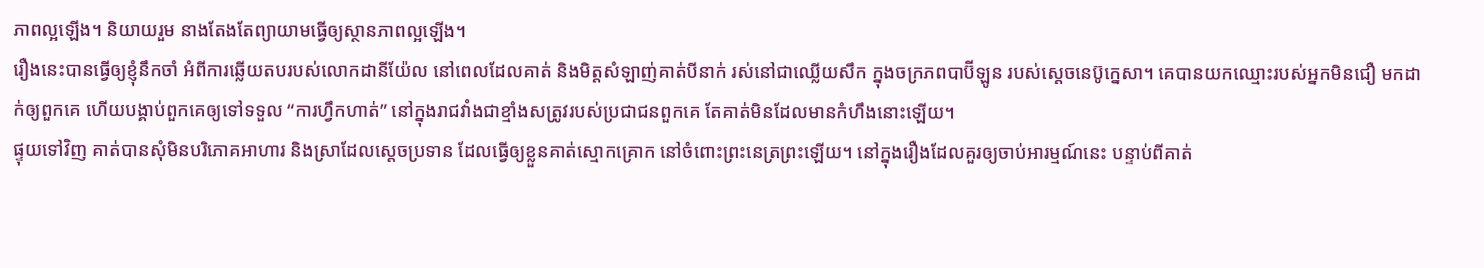ភាពល្អឡើង។ និយាយរួម នាងតែងតែព្យាយាមធ្វើឲ្យស្ថានភាពល្អឡើង។
រឿងនេះបានធ្វើឲ្យខ្ញុំនឹកចាំ អំពីការឆ្លើយតបរបស់លោកដានីយ៉ែល នៅពេលដែលគាត់ និងមិត្តសំឡាញ់គាត់បីនាក់ រស់នៅជាឈ្លើយសឹក ក្នុងចក្រភពបាប៊ីឡូន របស់ស្តេចនេប៊ូក្នេសា។ គេបានយកឈ្មោះរបស់អ្នកមិនជឿ មកដាក់ឲ្យពួកគេ ហើយបង្គាប់ពួកគេឲ្យទៅទទួល “ការហ្វឹកហាត់” នៅក្នុងរាជវាំងជាខ្មាំងសត្រូវរបស់ប្រជាជនពួកគេ តែគាត់មិនដែលមានកំហឹងនោះឡើយ។
ផ្ទុយទៅវិញ គាត់បានសុំមិនបរិភោគអាហារ និងស្រាដែលស្តេចប្រទាន ដែលធ្វើឲ្យខ្លួនគាត់ស្មោកគ្រោក នៅចំពោះព្រះនេត្រព្រះឡើយ។ នៅក្នុងរឿងដែលគួរឲ្យចាប់អារម្មណ៍នេះ បន្ទាប់ពីគាត់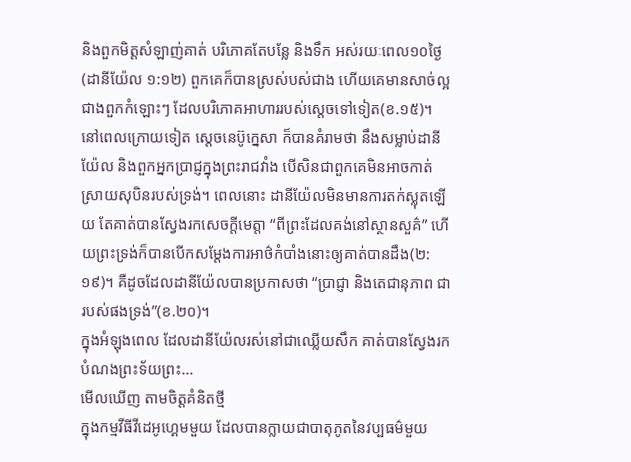និងពួកមិត្តសំឡាញ់គាត់ បរិភោគតែបន្លែ និងទឹក អស់រយៈពេល១០ថ្ងៃ(ដានីយ៉ែល ១:១២) ពួកគេក៏បានស្រស់បស់ជាង ហើយគេមានសាច់ល្អជាងពួកកំឡោះៗ ដែលបរិភោគអាហាររបស់ស្តេចទៅទៀត(ខ.១៥)។
នៅពេលក្រោយទៀត ស្តេចនេប៊ូក្នេសា ក៏បានគំរាមថា នឹងសម្លាប់ដានីយ៉ែល និងពួកអ្នកប្រាជ្ញក្នុងព្រះរាជវាំង បើសិនជាពួកគេមិនអាចកាត់ស្រាយសុបិនរបស់ទ្រង់។ ពេលនោះ ដានីយ៉ែលមិនមានការតក់ស្លុតឡើយ តែគាត់បានស្វែងរកសេចក្តីមេត្តា “ពីព្រះដែលគង់នៅស្ថានសួគ៌” ហើយព្រះទ្រង់ក៏បានបើកសម្តែងការអាថ៌កំបាំងនោះឲ្យគាត់បានដឹង(២:១៩)។ គឺដូចដែលដានីយ៉ែលបានប្រកាសថា “ប្រាជ្ញា និងតេជានុភាព ជារបស់ផងទ្រង់”(ខ.២០)។
ក្នុងអំឡុងពេល ដែលដានីយ៉ែលរស់នៅជាឈ្លើយសឹក គាត់បានស្វែងរកបំណងព្រះទ័យព្រះ…
មើលឃើញ តាមចិត្តគំនិតថ្មី
ក្នុងកម្មវីធីវីដេអូហ្គេមមួយ ដែលបានក្លាយជាបាតុភូតនៃវប្បធម៌មួយ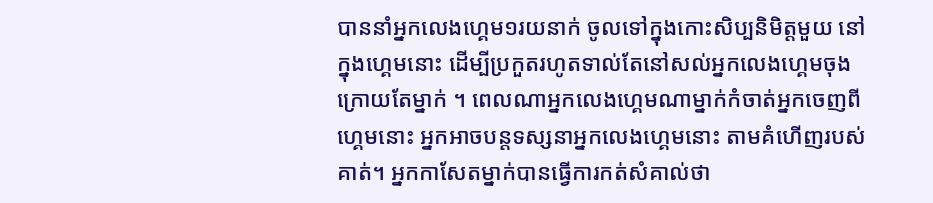បាននាំអ្នកលេងហ្គេម១រយនាក់ ចូលទៅក្នុងកោះសិប្បនិមិត្តមួយ នៅក្នុងហ្គេមនោះ ដើម្បីប្រកួតរហូតទាល់តែនៅសល់អ្នកលេងហ្គេមចុងក្រោយតែម្នាក់ ។ ពេលណាអ្នកលេងហ្គេមណាម្នាក់កំចាត់អ្នកចេញពីហ្គេមនោះ អ្នកអាចបន្តទស្សនាអ្នកលេងហ្គេមនោះ តាមគំហើញរបស់គាត់។ អ្នកកាសែតម្នាក់បានធ្វើការកត់សំគាល់ថា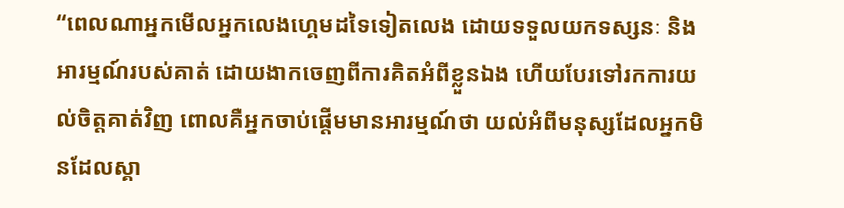“ពេលណាអ្នកមើលអ្នកលេងហ្គេមដទៃទៀតលេង ដោយទទួលយកទស្សនៈ និងអារម្មណ៍របស់គាត់ ដោយងាកចេញពីការគិតអំពីខ្លួនឯង ហើយបែរទៅរកការយល់ចិត្តគាត់វិញ ពោលគឺអ្នកចាប់ផ្តើមមានអារម្មណ៍ថា យល់អំពីមនុស្សដែលអ្នកមិនដែលស្គា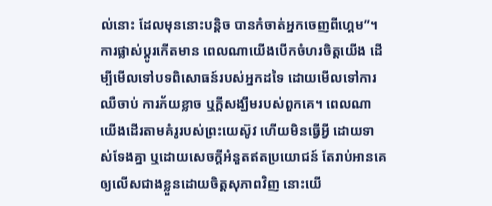ល់នោះ ដែលមុននោះបន្តិច បានកំចាត់អ្នកចេញពីហ្គេម”។
ការផ្លាស់ប្តូរកើតមាន ពេលណាយើងបើកចំហរចិត្តយើង ដើម្បីមើលទៅបទពិសោធន៍របស់អ្នកដទៃ ដោយមើលទៅការឈឺចាប់ ការភ័យខ្លាច ឬក្តីសង្ឃឹមរបស់ពួកគេ។ ពេលណាយើងដើរតាមគំរូរបស់ព្រះយេស៊ូវ ហើយមិនធ្វើអ្វី ដោយទាស់ទែងគ្នា ឬដោយសេចក្តីអំនួតឥតប្រយោជន៍ តែរាប់អានគេឲ្យលើសជាងខ្លួនដោយចិត្តសុភាពវិញ នោះយើ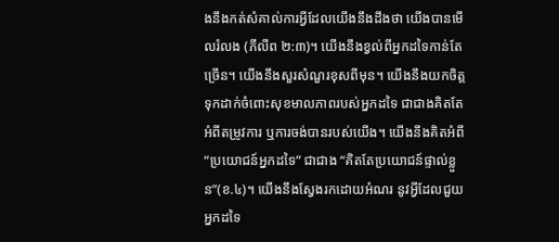ងនឹងកត់សំគាល់ការអ្វីដែលយើងនឹងដឹងថា យើងបានមើលរំលង (ភីលីព ២:៣)។ យើងនឹងខ្វល់ពីអ្នកដទៃកាន់តែច្រើន។ យើងនឹងសួរសំណួរខុសពីមុន។ យើងនឹងយកចិត្តទុកដាក់ចំពោះសុខមាលភាពរបស់អ្នកដទៃ ជាជាងគិតតែអំពីតម្រូវការ ឬការចង់បានរបស់យើង។ យើងនឹងគិតអំពី “ប្រយោជន៍អ្នកដទៃ” ជាជាង “គិតតែប្រយោជន៍ផ្ទាល់ខ្លួន”(ខ.៤)។ យើងនឹងស្វែងរកដោយអំណរ នូវអ្វីដែលជួយអ្នកដទៃ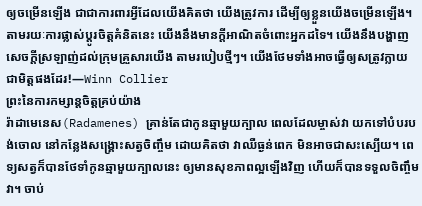ឲ្យចម្រើនឡើង ជាជាការពារអ្វីដែលយើងគិតថា យើងត្រូវការ ដើម្បីឲ្យខ្លួនយើងចម្រើនឡើង។
តាមរយៈការផ្លាស់ប្តូរចិត្តគំនិតនេះ យើងនឹងមានក្តីអាណិតចំពោះអ្នកដទៃ។ យើងនឹងបង្ហាញសេចក្តីស្រឡាញ់ដល់ក្រុមគ្រួសារយើង តាមរបៀបថ្មីៗ។ យើងថែមទាំងអាចធ្វើឲ្យសត្រូវក្លាយជាមិត្តផងដែរ!—Winn Collier
ព្រះនៃការកម្សាន្តចិត្តគ្រប់យ៉ាង
រ៉ាដាមេនេស(Radamenes) គ្រាន់តែជាកូនឆ្មាមួយក្បាល ពេលដែលម្ចាស់វា យកទៅបំបរបង់ចោល នៅកន្លែងសង្រ្គោះសត្វចិញ្ចឹម ដោយគិតថា វាឈឺធ្ងន់ពេក មិនអាចជាសះស្បើយ។ ពេទ្យសត្វក៏បានថែទាំកូនឆ្មាមួយក្បាលនេះ ឲ្យមានសុខភាពល្អឡើងវិញ ហើយក៏បានទទួលចិញ្ចឹមវា។ ចាប់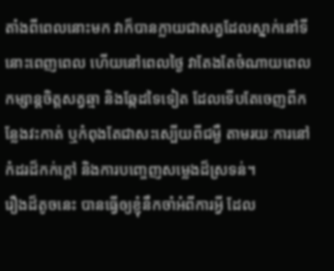តាំងពីពេលនោះមក វាក៏បានក្លាយជាសត្វដែលស្នាក់នៅទីនោះពេញពេល ហើយនៅពេលថ្ងៃ វាតែងតែចំណាយពេល កម្សាន្តចិត្តសត្វឆ្មា និងឆ្កែដទៃទៀត ដែលទើបតែចេញពីកន្លែងវះកាត់ ឬកំពុងតែជាសះស្បើយពីជម្ងឺ តាមរយៈការនៅកំដរដ៏កក់ក្តៅ និងការបញ្ចេញសម្លេងដ៏ស្រទន់។
រឿងដ៏តូចនេះ បានធ្វើឲ្យខ្ញុំនឹកចាំអំពីការអ្វី ដែល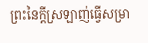ព្រះនៃក្តីស្រឡាញ់ធ្វើសម្រា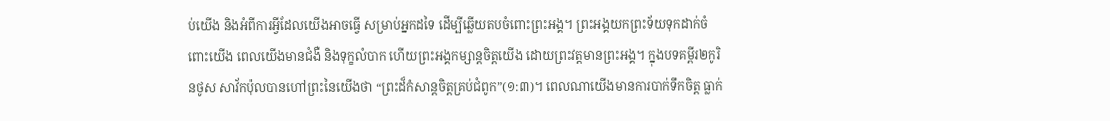ប់យើង និងអំពីការអ្វីដែលយើងអាចធ្វើ សម្រាប់អ្នកដទៃ ដើម្បីឆ្លើយតបចំពោះព្រះអង្គ។ ព្រះអង្គយកព្រះទ័យទុកដាក់ចំពោះយើង ពេលយើងមានជំងឺ និងទុក្ខលំបាក ហើយព្រះអង្គកម្សាន្តចិត្តយើង ដោយព្រះវត្តមានព្រះអង្គ។ ក្នុងបទគម្ពីរ២កូរិនថូស សាវ័កប៉ុលបានហៅព្រះនៃយើងថា “ព្រះដ៏កំសាន្តចិត្តគ្រប់ជំពូក”(១:៣)។ ពេលណាយើងមានការបាក់ទឹកចិត្ត ធ្លាក់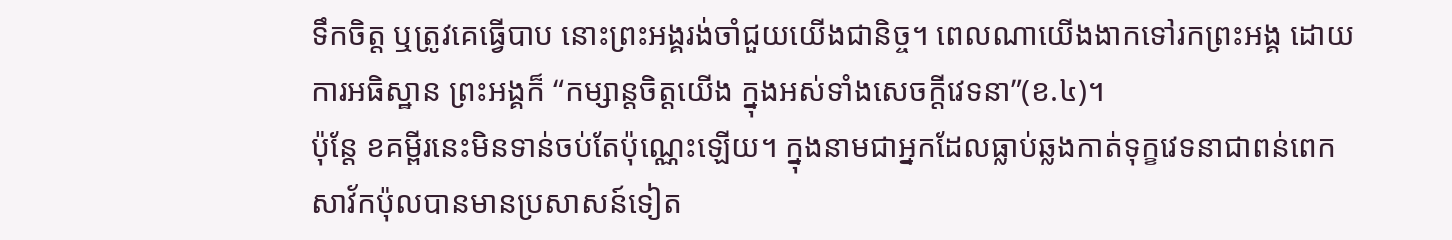ទឹកចិត្ត ឬត្រូវគេធ្វើបាប នោះព្រះអង្គរង់ចាំជួយយើងជានិច្ច។ ពេលណាយើងងាកទៅរកព្រះអង្គ ដោយការអធិស្ឋាន ព្រះអង្គក៏ “កម្សាន្តចិត្តយើង ក្នុងអស់ទាំងសេចក្តីវេទនា”(ខ.៤)។
ប៉ុន្តែ ខគម្ពីរនេះមិនទាន់ចប់តែប៉ុណ្ណេះឡើយ។ ក្នុងនាមជាអ្នកដែលធ្លាប់ឆ្លងកាត់ទុក្ខវេទនាជាពន់ពេក សាវ័កប៉ុលបានមានប្រសាសន៍ទៀត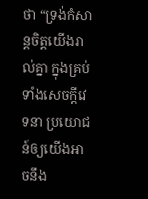ថា “ទ្រង់កំសាន្តចិត្តយើងរាល់គ្នា ក្នុងគ្រប់ទាំងសេចក្តីវេទនា ប្រយោជន៍ឲ្យយើងអាចនឹង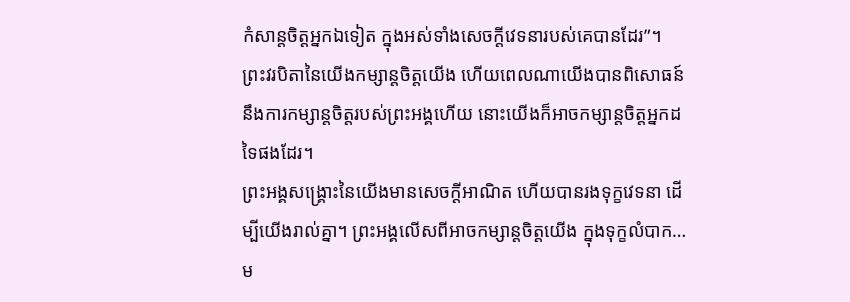កំសាន្តចិត្តអ្នកឯទៀត ក្នុងអស់ទាំងសេចក្តីវេទនារបស់គេបានដែរ”។ ព្រះវរបិតានៃយើងកម្សាន្តចិត្តយើង ហើយពេលណាយើងបានពិសោធន៍នឹងការកម្សាន្តចិត្តរបស់ព្រះអង្គហើយ នោះយើងក៏អាចកម្សាន្តចិត្តអ្នកដទៃផងដែរ។
ព្រះអង្គសង្រ្គោះនៃយើងមានសេចក្តីអាណិត ហើយបានរងទុក្ខវេទនា ដើម្បីយើងរាល់គ្នា។ ព្រះអង្គលើសពីអាចកម្សាន្តចិត្តយើង ក្នុងទុក្ខលំបាក…
ម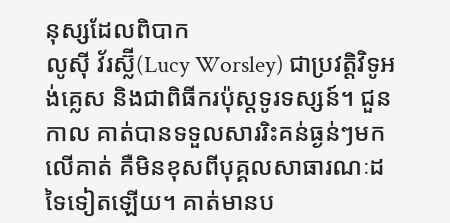នុស្សដែលពិបាក
លូស៊ី វ័រស្ល៊ី(Lucy Worsley) ជាប្រវត្តិវិទូអង់គ្លេស និងជាពិធីករប៉ុស្តទូរទស្សន៍។ ជួនកាល គាត់បានទទួលសាររិះគន់ធ្ងន់ៗមកលើគាត់ គឺមិនខុសពីបុគ្គលសាធារណៈដទៃទៀតឡើយ។ គាត់មានប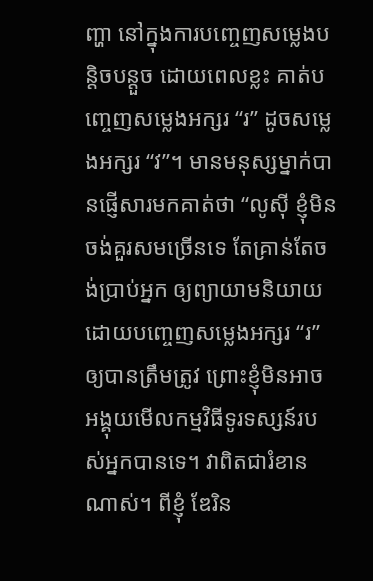ញ្ហា នៅក្នុងការបញ្ចេញសម្លេងបន្តិចបន្តួច ដោយពេលខ្លះ គាត់បញ្ចេញសម្លេងអក្សរ “រ” ដូចសម្លេងអក្សរ “វ”។ មានមនុស្សម្នាក់បានផ្ញើសារមកគាត់ថា “លូស៊ី ខ្ញុំមិនចង់គួរសមច្រើនទេ តែគ្រាន់តែចង់ប្រាប់អ្នក ឲ្យព្យាយាមនិយាយ ដោយបញ្ចេញសម្លេងអក្សរ “រ” ឲ្យបានត្រឹមត្រូវ ព្រោះខ្ញុំមិនអាចអង្គុយមើលកម្មវិធីទូរទស្សន៍របស់អ្នកបានទេ។ វាពិតជារំខានណាស់។ ពីខ្ញុំ ឌែរិន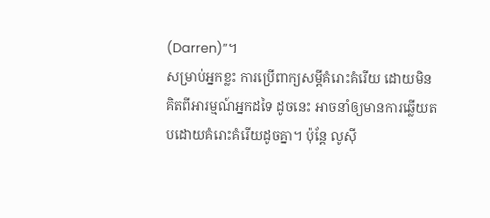(Darren)”។
សម្រាប់អ្នកខ្លះ ការប្រើពាក្យសម្តីគំរោះគំរើយ ដោយមិនគិតពីអារម្មណ៍អ្នកដទៃ ដូចនេះ អាចនាំឲ្យមានការឆ្លើយតបដោយគំរោះគំរើយដូចគ្នា។ ប៉ុន្តែ លូស៊ី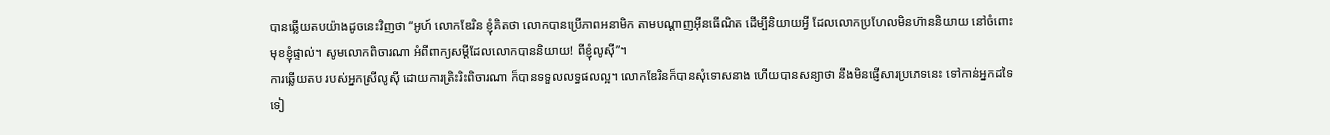បានឆ្លើយតបយ៉ាងដូចនេះវិញថា “អូហ៍ លោកឌែរិន ខ្ញុំគិតថា លោកបានប្រើភាពអនាមិក តាមបណ្តាញអ៊ីនធើណិត ដើម្បីនិយាយអ្វី ដែលលោកប្រហែលមិនហ៊ាននិយាយ នៅចំពោះមុខខ្ញុំផ្ទាល់។ សូមលោកពិចារណា អំពីពាក្យសម្តីដែលលោកបាននិយាយ! ពីខ្ញុំលូស៊ី”។
ការឆ្លើយតប របស់អ្នកស្រីលូស៊ី ដោយការត្រិះរិះពិចារណា ក៏បានទទួលលទ្ធផលល្អ។ លោកឌែរិនក៏បានសុំទោសនាង ហើយបានសន្យាថា នឹងមិនផ្ញើសារប្រភេទនេះ ទៅកាន់អ្នកដទៃទៀ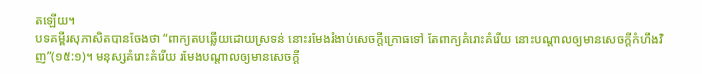តឡើយ។
បទគម្ពីរសុភាសិតបានចែងថា “ពាក្យតបឆ្លើយដោយស្រទន់ នោះរមែងរំងាប់សេចក្តីក្រោធទៅ តែពាក្យគំរោះគំរើយ នោះបណ្តាលឲ្យមានសេចក្តីកំហឹងវិញ”(១៥:១)។ មនុស្សគំរោះគំរើយ រមែងបណ្តាលឲ្យមានសេចក្តី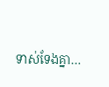ទាស់ទែងគ្នា…